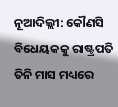ନୂଆଦିଲ୍ଲୀ: କୌଣସି ବିଧେୟକକୁ ରାଷ୍ଟ୍ରପତି ତିନି ମାସ ମଧ୍ୟରେ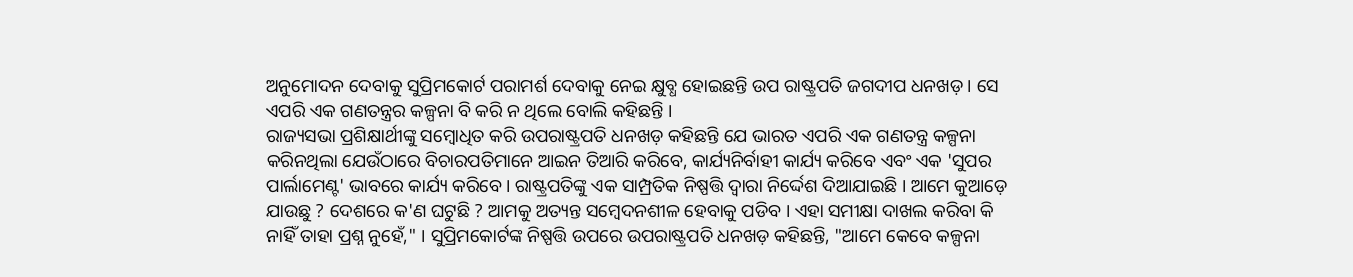ଅନୁମୋଦନ ଦେବାକୁ ସୁପ୍ରିମକୋର୍ଟ ପରାମର୍ଶ ଦେବାକୁ ନେଇ କ୍ଷୁବ୍ଧ ହୋଇଛନ୍ତି ଉପ ରାଷ୍ଟ୍ରପତି ଜଗଦୀପ ଧନଖଡ଼ । ସେ ଏପରି ଏକ ଗଣତନ୍ତ୍ରର କଳ୍ପନା ବି କରି ନ ଥିଲେ ବୋଲି କହିଛନ୍ତି ।
ରାଜ୍ୟସଭା ପ୍ରଶିକ୍ଷାର୍ଥୀଙ୍କୁ ସମ୍ବୋଧିତ କରି ଉପରାଷ୍ଟ୍ରପତି ଧନଖଡ଼ କହିଛନ୍ତି ଯେ ଭାରତ ଏପରି ଏକ ଗଣତନ୍ତ୍ର କଳ୍ପନା କରିନଥିଲା ଯେଉଁଠାରେ ବିଚାରପତିମାନେ ଆଇନ ତିଆରି କରିବେ, କାର୍ଯ୍ୟନିର୍ବାହୀ କାର୍ଯ୍ୟ କରିବେ ଏବଂ ଏକ 'ସୁପର ପାର୍ଲାମେଣ୍ଟ' ଭାବରେ କାର୍ଯ୍ୟ କରିବେ। ରାଷ୍ଟ୍ରପତିଙ୍କୁ ଏକ ସାମ୍ପ୍ରତିକ ନିଷ୍ପତ୍ତି ଦ୍ୱାରା ନିର୍ଦ୍ଦେଶ ଦିଆଯାଇଛି । ଆମେ କୁଆଡ଼େ ଯାଉଛୁ ? ଦେଶରେ କ'ଣ ଘଟୁଛି ? ଆମକୁ ଅତ୍ୟନ୍ତ ସମ୍ବେଦନଶୀଳ ହେବାକୁ ପଡିବ । ଏହା ସମୀକ୍ଷା ଦାଖଲ କରିବା କି ନାହିଁ ତାହା ପ୍ରଶ୍ନ ନୁହେଁ," । ସୁପ୍ରିମକୋର୍ଟଙ୍କ ନିଷ୍ପତ୍ତି ଉପରେ ଉପରାଷ୍ଟ୍ରପତି ଧନଖଡ଼ କହିଛନ୍ତି, "ଆମେ କେବେ କଳ୍ପନା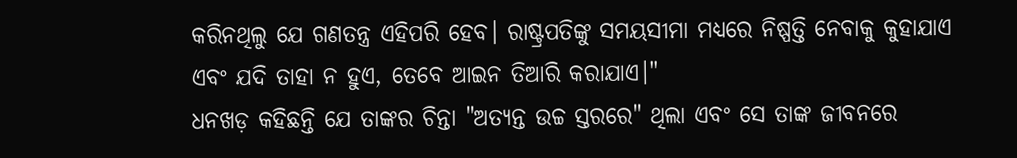କରିନଥିଲୁ ଯେ ଗଣତନ୍ତ୍ର ଏହିପରି ହେବ। ରାଷ୍ଟ୍ରପତିଙ୍କୁ ସମୟସୀମା ମଧ୍ୟରେ ନିଷ୍ପତ୍ତି ନେବାକୁ କୁହାଯାଏ ଏବଂ ଯଦି ତାହା ନ ହୁଏ, ତେବେ ଆଇନ ତିଆରି କରାଯାଏ।"
ଧନଖଡ଼ କହିଛନ୍ତି ଯେ ତାଙ୍କର ଚିନ୍ତା "ଅତ୍ୟନ୍ତ ଉଚ୍ଚ ସ୍ତରରେ" ଥିଲା ଏବଂ ସେ ତାଙ୍କ ଜୀବନରେ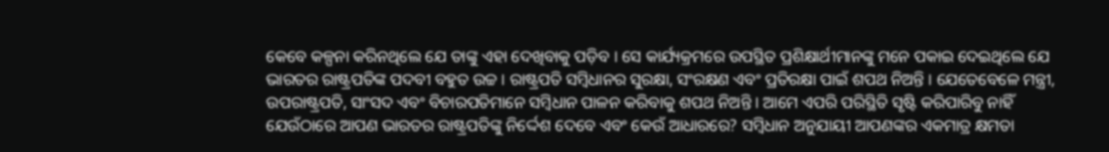କେବେ କଳ୍ପନା କରିନଥିଲେ ଯେ ତାଙ୍କୁ ଏହା ଦେଖିବାକୁ ପଡ଼ିବ । ସେ କାର୍ଯ୍ୟକ୍ରମରେ ଉପସ୍ଥିତ ପ୍ରଶିକ୍ଷାର୍ଥୀମାନଙ୍କୁ ମନେ ପକାଇ ଦେଇଥିଲେ ଯେ ଭାରତର ରାଷ୍ଟ୍ରପତିଙ୍କ ପଦବୀ ବହୁତ ଉଚ୍ଚ । ରାଷ୍ଟ୍ରପତି ସମ୍ବିଧାନର ସୁରକ୍ଷା, ସଂରକ୍ଷଣ ଏବଂ ପ୍ରତିରକ୍ଷା ପାଇଁ ଶପଥ ନିଅନ୍ତି । ଯେତେବେଳେ ମନ୍ତ୍ରୀ, ଉପରାଷ୍ଟ୍ରପତି, ସାଂସଦ ଏବଂ ବିଚାରପତିମାନେ ସମ୍ବିଧାନ ପାଳନ କରିବାକୁ ଶପଥ ନିଅନ୍ତି । ଆମେ ଏପରି ପରିସ୍ଥିତି ସୃଷ୍ଟି କରିପାରିବୁ ନାହିଁ ଯେଉଁଠାରେ ଆପଣ ଭାରତର ରାଷ୍ଟ୍ରପତିଙ୍କୁ ନିର୍ଦ୍ଦେଶ ଦେବେ ଏବଂ କେଉଁ ଆଧାରରେ? ସମ୍ବିଧାନ ଅନୁଯାୟୀ ଆପଣଙ୍କର ଏକମାତ୍ର କ୍ଷମତା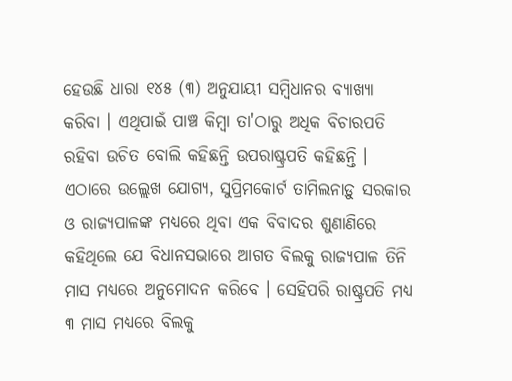ହେଉଛି ଧାରା ୧୪୫ (୩) ଅନୁଯାୟୀ ସମ୍ବିଧାନର ବ୍ୟାଖ୍ୟା କରିବା । ଏଥିପାଇଁ ପାଞ୍ଚ କିମ୍ବା ତା'ଠାରୁ ଅଧିକ ବିଚାରପତି ରହିବା ଉଚିତ ବୋଲି କହିଛନ୍ତି ଉପରାଷ୍ଟ୍ରପତି କହିଛନ୍ତି ।
ଏଠାରେ ଉଲ୍ଲେଖ ଯୋଗ୍ୟ, ସୁପ୍ରିମକୋର୍ଟ ତାମିଲନାଡ଼ୁ ସରକାର ଓ ରାଜ୍ୟପାଳଙ୍କ ମଧ୍ୟରେ ଥିବା ଏକ ବିବାଦର ଶୁଣାଣିରେ କହିଥିଲେ ଯେ ବିଧାନସଭାରେ ଆଗତ ବିଲକୁ ରାଜ୍ୟପାଳ ତିନି ମାସ ମଧ୍ୟରେ ଅନୁମୋଦନ କରିବେ । ସେହିପରି ରାଷ୍ଟ୍ରପତି ମଧ୍ୟ ୩ ମାସ ମଧ୍ୟରେ ବିଲକୁ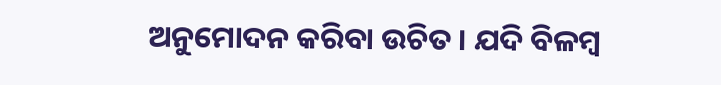ଅନୁମୋଦନ କରିବା ଉଚିତ । ଯଦି ବିଳମ୍ବ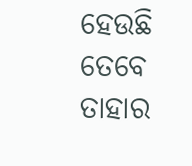ହେଉଛି ତେବେ ତାହାର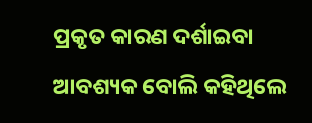ପ୍ରକୃତ କାରଣ ଦର୍ଶାଇବା ଆବଶ୍ୟକ ବୋଲି କହିଥିଲେ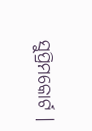ସୁପ୍ରିମକୋର୍ଟ ।